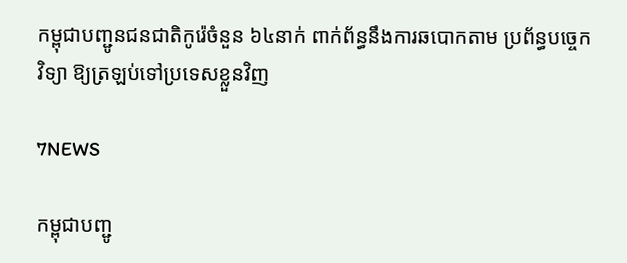កម្ពុជាបញ្ជូនជនជាតិកូរ៉េចំនួន ៦៤នាក់ ពាក់ព័ន្ធនឹងការឆបោកតាម ប្រព័ន្ធបច្ចេកវិទ្យា ឱ្យត្រឡប់ទៅប្រទេសខ្លួនវិញ

7NEWS

កម្ពុជាបញ្ជូ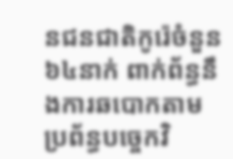នជនជាតិកូរ៉េចំនួន ៦៤នាក់ ពាក់ព័ន្ធនឹងការឆបោកតាម ប្រព័ន្ធបច្ចេកវិ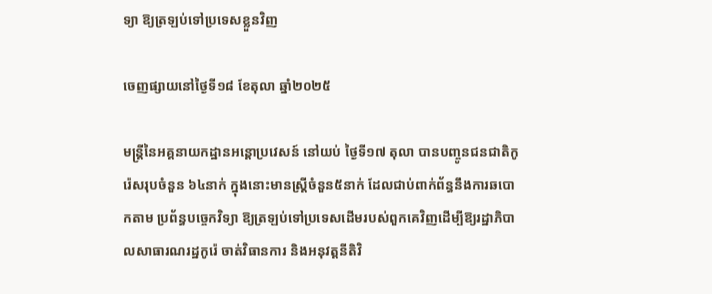ទ្យា ឱ្យត្រឡប់ទៅប្រទេសខ្លួនវិញ

ចេញផ្សាយនៅថ្ងៃទី១៨ ខែតុលា ឆ្នាំ២០២៥

មន្ត្រីនៃអគ្គនាយកដ្ឋានអន្តោប្រវេសន៍ នៅយប់ ថ្ងៃទី១៧ តុលា បានបញ្ចូនជនជាតិកូរ៉េសរុបចំនួន ៦៤នាក់ ក្នុងនោះមានស្ត្រីចំនួន៥នាក់ ដែលជាប់ពាក់ព័ន្ធនឹងការឆបោកតាម ប្រព័ន្ធបច្ចេកវិទ្យា ឱ្យត្រឡប់ទៅប្រទេសដើមរបស់ពួកគេវិញដើម្បីឱ្យរដ្ឋាភិបាលសាធារណរដ្ឋកូរ៉េ ចាត់វិធានការ និងអនុវត្តនីតិវិ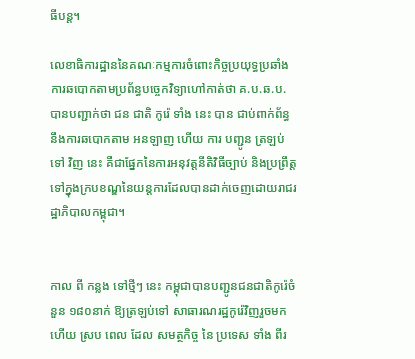ធីបន្ត។

លេខាធិការដ្ឋាននៃគណៈកម្មការចំពោះកិច្ចប្រយុទ្ធប្រឆាំងការឆបោកតាមប្រព័ន្ធបច្ចេកវិទ្យាហៅកាត់ថា គ.ប.ឆ.ប. បានបញ្ជាក់ថា ជន ជាតិ កូរ៉េ ទាំង នេះ បាន ជាប់ពាក់ព័ន្ធនឹងការឆបោកតាម អនឡាញ ហើយ ការ បញ្ជូន ត្រឡប់ ទៅ វិញ នេះ គឺជាផ្នែកនៃការអនុវត្តនីតិវិធីច្បាប់ និងប្រព្រឹត្តទៅក្នុងក្របខណ្ឌនៃយន្តការដែលបានដាក់ចេញដោយរាជរដ្ឋាភិបាលកម្ពុជា។


កាល ពី កន្លង ទៅថ្មីៗ នេះ កម្ពុជាបានបញ្ជូនជនជាតិកូរ៉េចំនួន ១៨០នាក់ ឱ្យត្រឡប់ទៅ សាធារណរដ្ឋកូរ៉េវិញរួចមកហើយ ស្រប ពេល ដែល សមត្ថកិច្ច នៃ ប្រទេស ទាំង ពីរ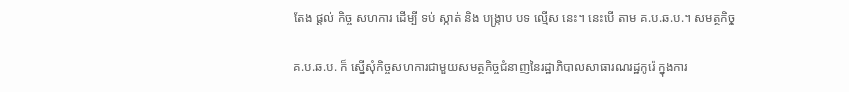តែង ផ្ដល់ កិច្ច សហការ ដើម្បី ទប់ ស្កាត់ និង បង្ក្រាប បទ ល្មើស នេះ។ នេះបើ តាម គ.ប.ឆ.ប.។ សមត្ថកិចុ្ច

គ.ប.ឆ.ប. ក៏ ស្នើសុំកិច្ចសហការជាមួយសមត្ថកិច្ចជំនាញនៃរដ្ឋាភិបាលសាធារណរដ្ឋកូរ៉េ ក្នុងការ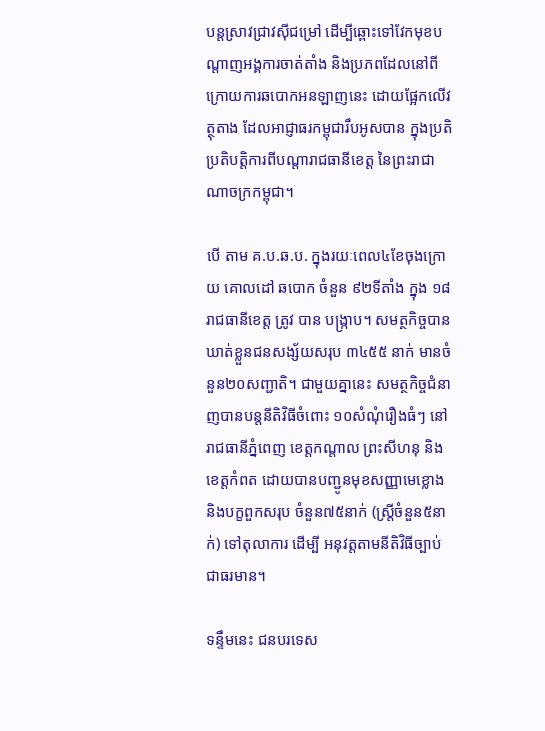បន្តស្រាវជ្រាវស៊ីជម្រៅ ដើម្បីឆ្ពោះទៅវែកមុខបណ្តាញអង្គការចាត់តាំង និងប្រភពដែលនៅពីក្រោយការឆបោកអនឡាញនេះ ដោយផ្អែកលើវត្ថុតាង ដែលអាជ្ញាធរកម្ពុជារឹបអូសបាន ក្នុងប្រតិប្រតិបត្តិការពីបណ្តារាជធានីខេត្ត នៃព្រះរាជាណាចក្រកម្ពុជា។

បើ តាម គ.ប.ឆ.ប. ក្នុងរយៈពេល៤ខែចុងក្រោយ គោលដៅ ឆបោក ចំនួន ៩២ទីតាំង ក្នុង ១៨ រាជធានីខេត្ត ត្រូវ បាន បង្ក្រាប។ សមត្ថកិច្ចបានឃាត់ខ្លួនជនសង្ស័យសរុប ៣៤៥៥ នាក់ មានចំនួន២០សញ្ជាតិ។ ជាមួយគ្នានេះ សមត្ថកិច្ចជំនាញបានបន្តនីតិវិធីចំពោះ ១០សំណុំរឿងធំៗ នៅរាជធានីភ្នំពេញ ខេត្តកណ្តាល ព្រះសីហនុ និងខេត្តកំពត ដោយបានបញ្ជូនមុខសញ្ញាមេខ្លោង និងបក្ខពួកសរុប ចំនួន៧៥នាក់ (ស្រ្តីចំនួន៥នាក់) ទៅតុលាការ ដើម្បី អនុវត្តតាមនីតិវិធីច្បាប់ជាធរមាន។

ទន្ទឹមនេះ ជនបរទេស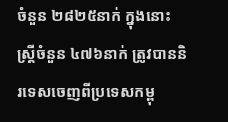ចំនួន ២៨២៥នាក់ ក្នុងនោះស្ត្រីចំនួន ៤៧៦នាក់ ត្រូវបាននិរទេសចេញពីប្រទេសកម្ពុ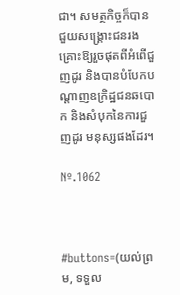ជា។ សមត្ថកិច្ចក៏បានជួយសង្រ្គោះជនរងគ្រោះឱ្យរួចផុតពីអំពើជួញដូរ និងបានបំបែកបណ្តាញឧក្រិដ្ឋជនឆបោក និងសំបុកនៃការជួញដូរ មនុស្សផងដែរ។

Nº.1062



#buttons=(យល់ព្រម, ទទួល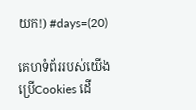យក!) #days=(20)

គេហទំព័ររបស់យើងប្រើCookies ដើ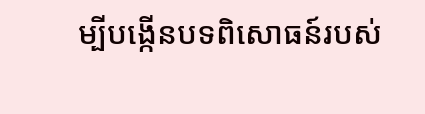ម្បីបង្កើនបទពិសោធន៍របស់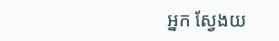អ្នក ស្វែងយ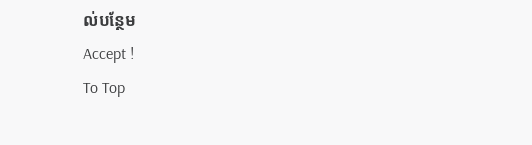ល់បន្ថែម
Accept !
To Top